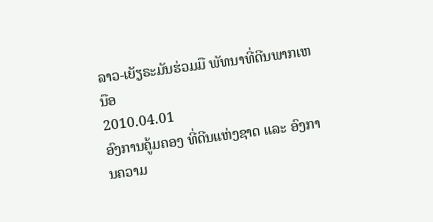ລາວ-ເຍັຽຣະມັນຮ່ວມມື ພັທນາທີ່ດີນພາກເຫນືອ
2010.04.01
ອົງການຄູ້ມຄອງ ທີ່ດີນແຫ່ງຊາດ ແລະ ອົງການຄວາມ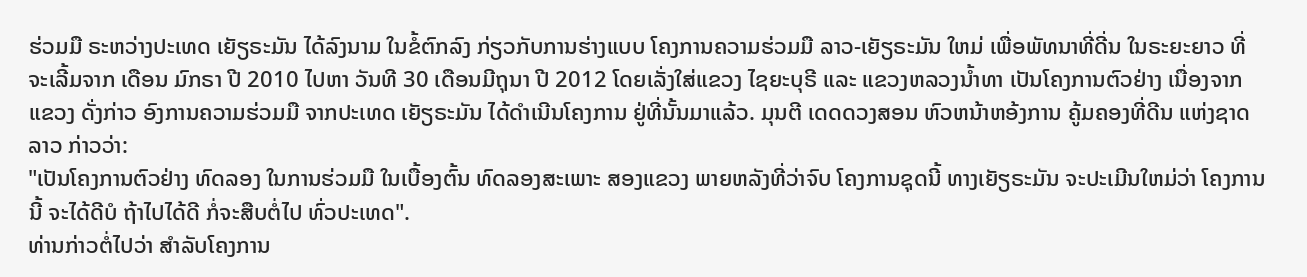ຮ່ວມມື ຣະຫວ່າງປະເທດ ເຍັຽຣະມັນ ໄດ້ລົງນາມ ໃນຂໍ້ຕົກລົງ ກ່ຽວກັບການຮ່າງແບບ ໂຄງການຄວາມຮ່ວມມື ລາວ-ເຍັຽຣະມັນ ໃຫມ່ ເພື່ອພັທນາທີ່ດີ່ນ ໃນຣະຍະຍາວ ທີ່ຈະເລີ້ມຈາກ ເດືອນ ມົກຣາ ປີ 2010 ໄປຫາ ວັນທີ 30 ເດືອນມີຖຸນາ ປີ 2012 ໂດຍເລັ່ງໃສ່ແຂວງ ໄຊຍະບຸຣີ ແລະ ແຂວງຫລວງນ້ຳທາ ເປັນໂຄງການຕົວຢ່າງ ເນື່ອງຈາກແຂວງ ດັ່ງກ່າວ ອົງການຄວາມຮ່ວມມື ຈາກປະເທດ ເຍັຽຣະມັນ ໄດ້ດຳເນີນໂຄງການ ຢູ່ທີ່ນັ້ນມາແລ້ວ. ມຸນຕີ ເດດດວງສອນ ຫົວຫນ້າຫອ້ງການ ຄູ້ມຄອງທີ່ດີນ ແຫ່ງຊາດລາວ ກ່າວວ່າ:
"ເປັນໂຄງການຕົວຢ່າງ ທົດລອງ ໃນການຮ່ວມມື ໃນເບື້ອງຕົ້ນ ທົດລອງສະເພາະ ສອງແຂວງ ພາຍຫລັງທີ່ວ່າຈົບ ໂຄງການຊຸດນີ້ ທາງເຍັຽຣະມັນ ຈະປະເມີນໃຫມ່ວ່າ ໂຄງການນີ້ ຈະໄດ້ດີບໍ ຖ້າໄປໄດ້ດີ ກໍ່ຈະສືບຕໍ່ໄປ ທົ່ວປະເທດ".
ທ່ານກ່າວຕໍ່ໄປວ່າ ສຳລັບໂຄງການ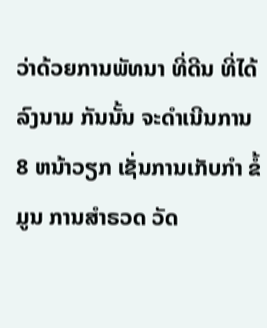ວ່າດ້ວຍການພັທນາ ທີ່ດີນ ທີ່ໄດ້ລົງນາມ ກັນນັ້ນ ຈະດຳເນີນການ 8 ຫນ້າວຽກ ເຊັ່ນການເກັບກຳ ຂໍ້ມູນ ການສຳຣວດ ວັດ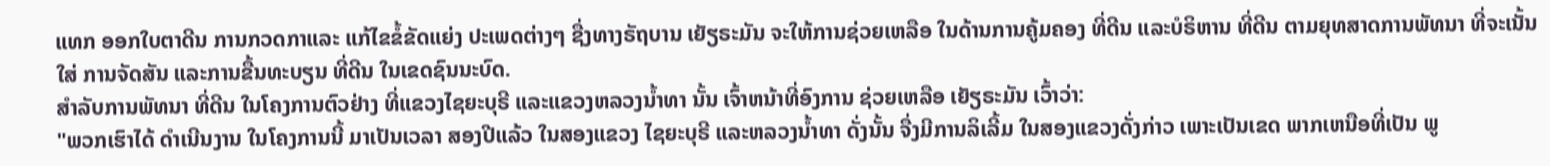ແທກ ອອກໃບຕາດີນ ການກວດກາແລະ ແກ້ໄຂຂໍ້ຂັດແຍ່ງ ປະເພດຕ່າງໆ ຊື່ງທາງຣັຖບານ ເຍັຽຣະມັນ ຈະໃຫ້ການຊ່ວຍເຫລືອ ໃນດ້ານການຄູ້ມຄອງ ທີ່ດີນ ແລະບໍຣິຫານ ທີ່ດີນ ຕາມຍຸທສາດການພັທນາ ທີ່ຈະເນັ້ນໃສ່ ການຈັດສັນ ແລະການຂື້ນທະບຽນ ທີ່ດີນ ໃນເຂດຊົນນະບົດ.
ສຳລັບການພັທນາ ທີ່ດີນ ໃນໂຄງການຕົວຢ່າງ ທີ່ແຂວງໄຊຍະບຸຣີ ແລະແຂວງຫລວງນ້ຳທາ ນັ້ນ ເຈົ້າຫນ້າທີ່ອົງການ ຊ່ວຍເຫລືອ ເຍັຽຣະມັນ ເວົ້າວ່າ:
"ພວກເຮົາໄດ້ ດຳເນີນງານ ໃນໂຄງການນີ້ ມາເປັນເວລາ ສອງປີແລ້ວ ໃນສອງແຂວງ ໄຊຍະບຸຣີ ແລະຫລວງນ້ຳທາ ດັ່ງນັ້ນ ຈື່ງມີການລິເລີ້ມ ໃນສອງແຂວງດັ່ງກ່າວ ເພາະເປັນເຂດ ພາກເຫນືອທີ່ເປັນ ພູ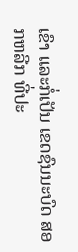ເຂົາ ແລະກໍ່ເປັນ ເຂດຊົນນະບົດ ສອກຫລີກ ທີ່ປະ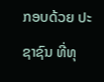ກອບດ້ວຍ ປະຊາຊົນ ທີ່ທຸ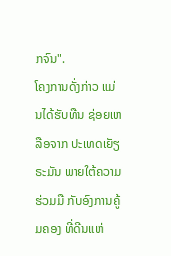ກຈົນ".
ໂຄງການດັ່ງກ່າວ ແມ່ນໄດ້ຮັບທືນ ຊ່ອຍເຫລືອຈາກ ປະເທດເຍັຽຣະມັນ ພາຍໃຕ້ຄວາມຮ່ວມມື ກັບອົງການຄູ້ມຄອງ ທີ່ດີນແຫ່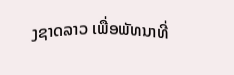ງຊາດລາວ ເພື່ອພັທນາທີ່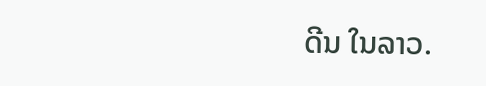ດີນ ໃນລາວ.